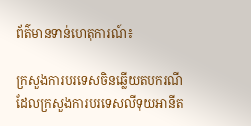ព័ត៌មានទាន់ហេតុការណ៍៖

ក្រសួងការបរទេសចិនឆ្លើយតបករណីដែលក្រសួងការបរទេសលីទុយអានីត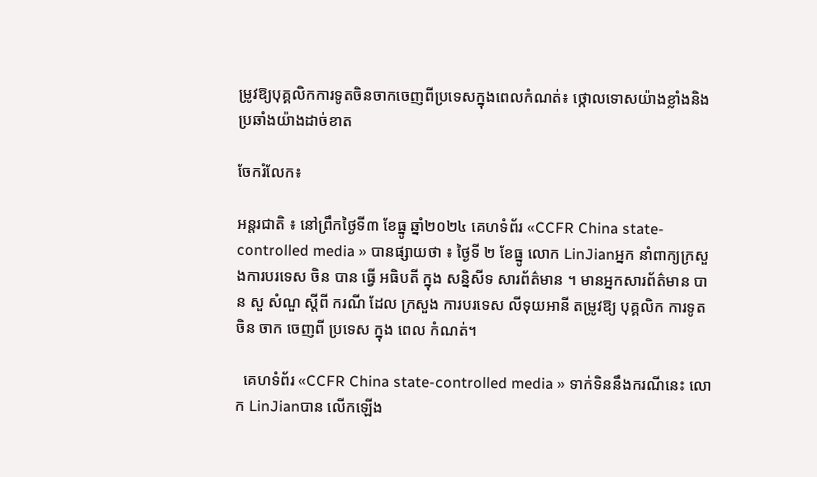ម្រូវឱ្យបុគ្គលិកការទូតចិនចាកចេញពីប្រទេសក្នុងពេលកំណត់៖ ថ្កោលទោសយ៉ាងខ្លាំងនិងប្រឆាំងយ៉ាងដាច់ខាត

ចែករំលែក៖

អន្តរជាតិ ៖ នៅព្រឹកថ្ងៃទី៣ ខែធ្នូ ឆ្នាំ២០២៤ គេហទំព័រ «CCFR China state-controlled media » បានផ្សាយថា ៖ ថ្ងៃទី ២ ខែធ្នូ លោក LinJianអ្នក នាំពាក្យក្រសួងការបរទេស ចិន បាន ធ្វើ អធិបតី ក្នុង សន្និសីទ សារព័ត៌មាន ។ មានអ្នកសារព័ត៌មាន បាន សួ សំណួ ស្តីពី ករណី ដែល ក្រសួង ការបរទេស លីទុយអានី តម្រូវឱ្យ បុគ្គលិក ការទូត ចិន ចាក ចេញពី ប្រទេស ក្នុង ពេល កំណត់។

  គេហទំព័រ «CCFR China state-controlled media » ទាក់ទិននឹងករណីនេះ លោក LinJianបាន លើកឡើង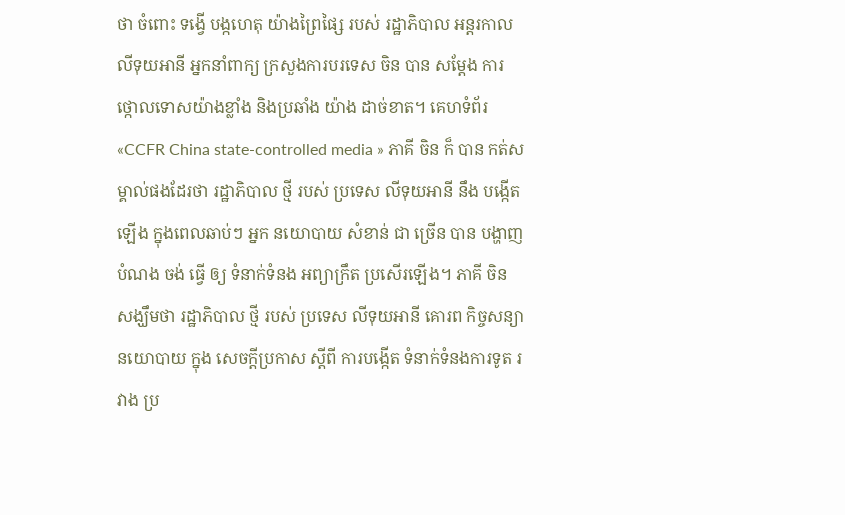ថា ចំពោះ ទង្វើ បង្កហេតុ យ៉ាងព្រៃផ្សៃ របស់ រដ្ឋាភិបាល អន្តរកាលលីទុយអានី អ្នកនាំពាក្យ ក្រសួងការបរទេស ចិន បាន សម្តែង ការ ថ្កោលទោសយ៉ាងខ្លាំង និងប្រឆាំង យ៉ាង ដាច់ខាត។ គេហទំព័រ «CCFR China state-controlled media » ភាគី ចិន ក៏ បាន កត់សម្គាល់ផងដែរថា រដ្ឋាភិបាល ថ្មី របស់ ប្រទេស លីទុយអានី នឹង បង្កើតឡើង ក្នុងពេលឆាប់ៗ អ្នក នយោបាយ សំខាន់ ជា ច្រើន បាន បង្ហាញ បំណង ចង់ ធ្វើ ឲ្យ ទំនាក់ទំនង អព្យាក្រឹត ប្រសើរឡើង។ ភាគី ចិន សង្ឃឹមថា រដ្ឋាភិបាល ថ្មី របស់ ប្រទេស លីទុយអានី គោរព កិច្ចសន្យា នយោបាយ ក្នុង សេចក្តីប្រកាស ស្តីពី ការបង្កើត ទំនាក់ទំនងការទូត រវាង ប្រ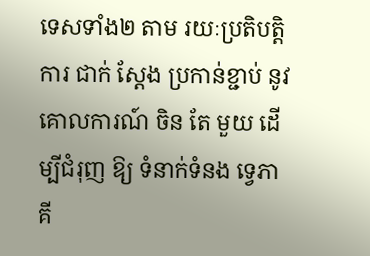ទេសទាំង២ តាម រយៈប្រតិបត្តិការ ជាក់ ស្តែង ប្រកាន់ខ្ជាប់ នូវ គោលការណ៍ ចិន តែ មួយ ដើម្បីជំរុញ ឱ្យ ទំនាក់ទំនង ទ្វេភាគី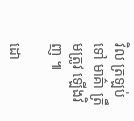វិល ត្រឡប់ ទៅ មាគ៌ា ត្រឹមត្រូវ ឡើងវិញ ៕

ដោ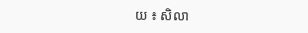យ ៖ សិលា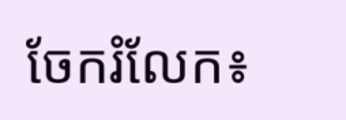ចែករំលែក៖